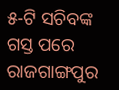୫-ଟି ସଚିବଙ୍କ ଗସ୍ତ ପରେ ରାଜଗାଙ୍ଗପୁର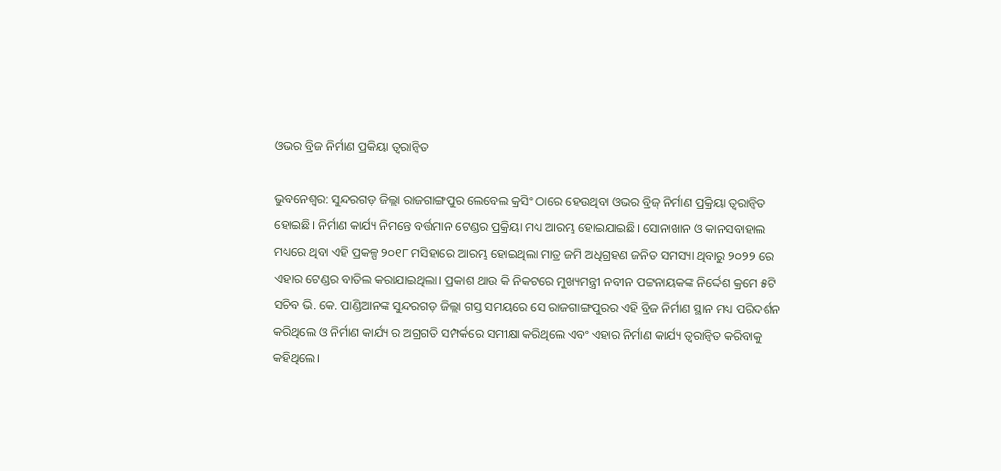ଓଭର ବ୍ରିଜ ନିର୍ମାଣ ପ୍ରକିୟା ତ୍ୱରାନ୍ୱିତ

ଭୁବନେଶ୍ବର: ସୁନ୍ଦରଗଡ଼ ଜିଲ୍ଲା ରାଜଗାଙ୍ଗପୁର ଲେବେଲ କ୍ରସିଂ ଠାରେ ହେଉଥିବା ଓଭର ବ୍ରିଜ୍ ନିର୍ମାଣ ପ୍ରକ୍ରିୟା ତ୍ୱରାନ୍ୱିତ ହୋଇଛି। ନିର୍ମାଣ କାର୍ଯ୍ୟ ନିମନ୍ତେ ବର୍ତ୍ତମାନ ଟେଣ୍ଡର ପ୍ରକ୍ରିୟା ମଧ୍ୟ ଆରମ୍ଭ ହୋଇଯାଇଛି। ସୋନାଖାନ ଓ କାନସବାହାଲ ମଧ୍ୟରେ ଥିବା ଏହି ପ୍ରକଳ୍ପ ୨୦୧୮ ମସିହାରେ ଆରମ୍ଭ ହୋଇଥିଲା ମାତ୍ର ଜମି ଅଧିଗ୍ରହଣ ଜନିତ ସମସ୍ୟା ଥିବାରୁ ୨୦୨୨ ରେ ଏହାର ଟେଣ୍ଡର ବାତିଲ କରାଯାଇଥିଲା। ପ୍ରକାଶ ଥାଉ କି ନିକଟରେ ମୁଖ୍ୟମନ୍ତ୍ରୀ ନବୀନ ପଟ୍ଟନାୟକଙ୍କ ନିର୍ଦ୍ଦେଶ କ୍ରମେ ୫ଟି ସଚିବ ଭି. କେ. ପାଣ୍ଡିଆନଙ୍କ ସୁନ୍ଦରଗଡ଼ ଜିଲ୍ଲା ଗସ୍ତ ସମୟରେ ସେ ରାଜଗାଙ୍ଗପୁରର ଏହି ବ୍ରିଜ ନିର୍ମାଣ ସ୍ଥାନ ମଧ୍ୟ ପରିଦର୍ଶନ କରିଥିଲେ ଓ ନିର୍ମାଣ କାର୍ଯ୍ୟ ର ଅଗ୍ରଗତି ସମ୍ପର୍କରେ ସମୀକ୍ଷା କରିଥିଲେ ଏବଂ ଏହାର ନିର୍ମାଣ କାର୍ଯ୍ୟ ତ୍ୱରାନ୍ୱିତ କରିବାକୁ କହିଥିଲେ।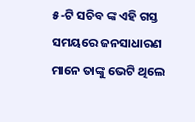୫-ଟି ସଚିବ ଙ୍କ ଏହି ଗସ୍ତ ସମୟରେ ଜନସାଧାରଣ ମାନେ ତାଙ୍କୁ ଭେଟି ଥିଲେ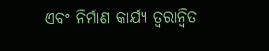ଏବଂ ନିର୍ମାଣ କାର୍ଯ୍ୟ ତ୍ୱରାନ୍ୱିତ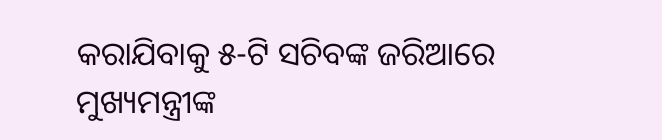କରାଯିବାକୁ ୫-ଟି ସଚିବଙ୍କ ଜରିଆରେ ମୁଖ୍ୟମନ୍ତ୍ରୀଙ୍କ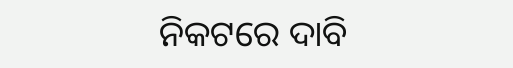ନିକଟରେ ଦାବି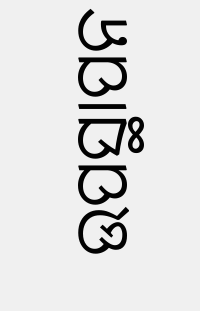ଉପସ୍ଥାପନ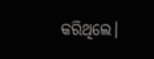କରିଥିଲେ।